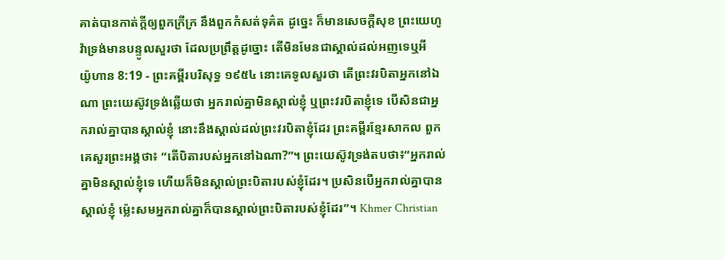គាត់បានកាត់ក្តីឲ្យពួកក្រីក្រ នឹងពួកកំសត់ទុគ៌ត ដូច្នេះ ក៏មានសេចក្ដីសុខ ព្រះយេហូវ៉ាទ្រង់មានបន្ទូលសួរថា ដែលប្រព្រឹត្តដូច្នោះ តើមិនមែនជាស្គាល់ដល់អញទេឬអី
យ៉ូហាន 8:19 - ព្រះគម្ពីរបរិសុទ្ធ ១៩៥៤ នោះគេទូលសួរថា តើព្រះវរបិតាអ្នកនៅឯណា ព្រះយេស៊ូវទ្រង់ឆ្លើយថា អ្នករាល់គ្នាមិនស្គាល់ខ្ញុំ ឬព្រះវរបិតាខ្ញុំទេ បើសិនជាអ្នករាល់គ្នាបានស្គាល់ខ្ញុំ នោះនឹងស្គាល់ដល់ព្រះវរបិតាខ្ញុំដែរ ព្រះគម្ពីរខ្មែរសាកល ពួកគេសួរព្រះអង្គថា៖ “តើបិតារបស់អ្នកនៅឯណា?”។ ព្រះយេស៊ូវទ្រង់តបថា៖“អ្នករាល់គ្នាមិនស្គាល់ខ្ញុំទេ ហើយក៏មិនស្គាល់ព្រះបិតារបស់ខ្ញុំដែរ។ ប្រសិនបើអ្នករាល់គ្នាបានស្គាល់ខ្ញុំ ម្ល៉េះសមអ្នករាល់គ្នាក៏បានស្គាល់ព្រះបិតារបស់ខ្ញុំដែរ”។ Khmer Christian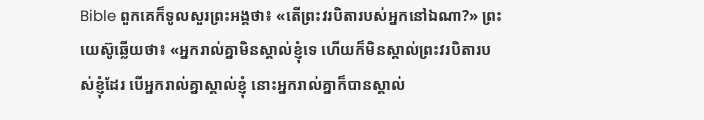Bible ពួកគេក៏ទូលសួរព្រះអង្គថា៖ «តើព្រះវរបិតារបស់អ្នកនៅឯណា?» ព្រះយេស៊ូឆ្លើយថា៖ «អ្នករាល់គ្នាមិនស្គាល់ខ្ញុំទេ ហើយក៏មិនស្គាល់ព្រះវរបិតារបស់ខ្ញុំដែរ បើអ្នករាល់គ្នាស្គាល់ខ្ញុំ នោះអ្នករាល់គ្នាក៏បានស្គាល់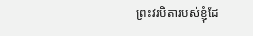ព្រះវរបិតារបស់ខ្ញុំដែ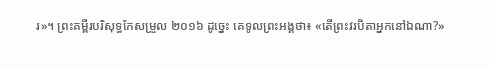រ»។ ព្រះគម្ពីរបរិសុទ្ធកែសម្រួល ២០១៦ ដូច្នេះ គេទូលព្រះអង្គថា៖ «តើព្រះវរបិតាអ្នកនៅឯណា?»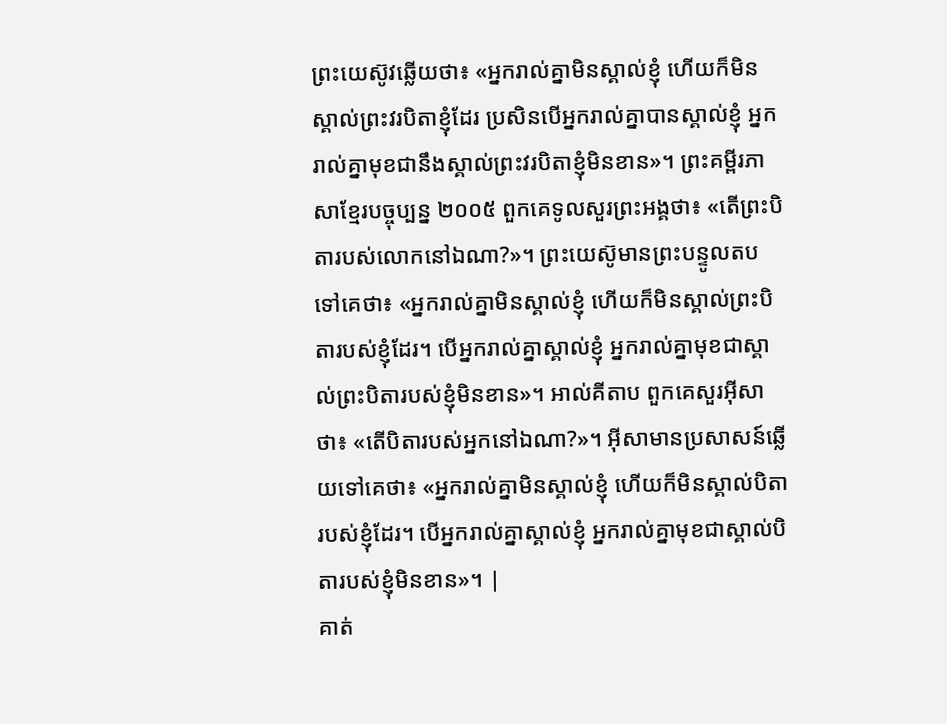ព្រះយេស៊ូវឆ្លើយថា៖ «អ្នករាល់គ្នាមិនស្គាល់ខ្ញុំ ហើយក៏មិនស្គាល់ព្រះវរបិតាខ្ញុំដែរ ប្រសិនបើអ្នករាល់គ្នាបានស្គាល់ខ្ញុំ អ្នករាល់គ្នាមុខជានឹងស្គាល់ព្រះវរបិតាខ្ញុំមិនខាន»។ ព្រះគម្ពីរភាសាខ្មែរបច្ចុប្បន្ន ២០០៥ ពួកគេទូលសួរព្រះអង្គថា៖ «តើព្រះបិតារបស់លោកនៅឯណា?»។ ព្រះយេស៊ូមានព្រះបន្ទូលតបទៅគេថា៖ «អ្នករាល់គ្នាមិនស្គាល់ខ្ញុំ ហើយក៏មិនស្គាល់ព្រះបិតារបស់ខ្ញុំដែរ។ បើអ្នករាល់គ្នាស្គាល់ខ្ញុំ អ្នករាល់គ្នាមុខជាស្គាល់ព្រះបិតារបស់ខ្ញុំមិនខាន»។ អាល់គីតាប ពួកគេសួរអ៊ីសាថា៖ «តើបិតារបស់អ្នកនៅឯណា?»។ អ៊ីសាមានប្រសាសន៍ឆ្លើយទៅគេថា៖ «អ្នករាល់គ្នាមិនស្គាល់ខ្ញុំ ហើយក៏មិនស្គាល់បិតារបស់ខ្ញុំដែរ។ បើអ្នករាល់គ្នាស្គាល់ខ្ញុំ អ្នករាល់គ្នាមុខជាស្គាល់បិតារបស់ខ្ញុំមិនខាន»។ |
គាត់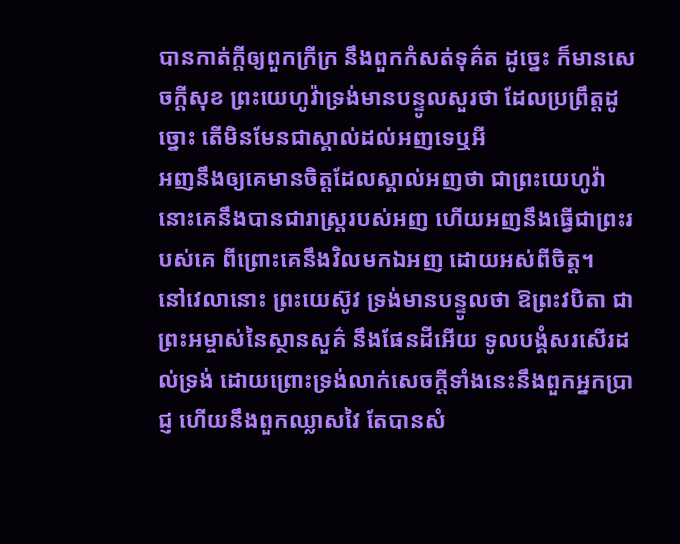បានកាត់ក្តីឲ្យពួកក្រីក្រ នឹងពួកកំសត់ទុគ៌ត ដូច្នេះ ក៏មានសេចក្ដីសុខ ព្រះយេហូវ៉ាទ្រង់មានបន្ទូលសួរថា ដែលប្រព្រឹត្តដូច្នោះ តើមិនមែនជាស្គាល់ដល់អញទេឬអី
អញនឹងឲ្យគេមានចិត្តដែលស្គាល់អញថា ជាព្រះយេហូវ៉ា នោះគេនឹងបានជារាស្ត្ររបស់អញ ហើយអញនឹងធ្វើជាព្រះរបស់គេ ពីព្រោះគេនឹងវិលមកឯអញ ដោយអស់ពីចិត្ត។
នៅវេលានោះ ព្រះយេស៊ូវ ទ្រង់មានបន្ទូលថា ឱព្រះវបិតា ជាព្រះអម្ចាស់នៃស្ថានសួគ៌ នឹងផែនដីអើយ ទូលបង្គំសរសើរដល់ទ្រង់ ដោយព្រោះទ្រង់លាក់សេចក្ដីទាំងនេះនឹងពួកអ្នកប្រាជ្ញ ហើយនឹងពួកឈ្លាសវៃ តែបានសំ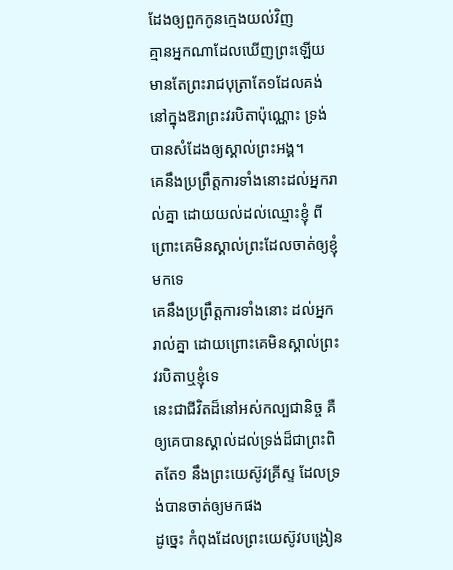ដែងឲ្យពួកកូនក្មេងយល់វិញ
គ្មានអ្នកណាដែលឃើញព្រះឡើយ មានតែព្រះរាជបុត្រាតែ១ដែលគង់នៅក្នុងឱរាព្រះវរបិតាប៉ុណ្ណោះ ទ្រង់បានសំដែងឲ្យស្គាល់ព្រះអង្គ។
គេនឹងប្រព្រឹត្តការទាំងនោះដល់អ្នករាល់គ្នា ដោយយល់ដល់ឈ្មោះខ្ញុំ ពីព្រោះគេមិនស្គាល់ព្រះដែលចាត់ឲ្យខ្ញុំមកទេ
គេនឹងប្រព្រឹត្តការទាំងនោះ ដល់អ្នករាល់គ្នា ដោយព្រោះគេមិនស្គាល់ព្រះវរបិតាឬខ្ញុំទេ
នេះជាជីវិតដ៏នៅអស់កល្បជានិច្ច គឺឲ្យគេបានស្គាល់ដល់ទ្រង់ដ៏ជាព្រះពិតតែ១ នឹងព្រះយេស៊ូវគ្រីស្ទ ដែលទ្រង់បានចាត់ឲ្យមកផង
ដូច្នេះ កំពុងដែលព្រះយេស៊ូវបង្រៀន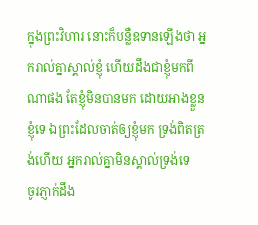ក្នុងព្រះវិហារ នោះក៏បន្លឺឧទានឡើងថា អ្នករាល់គ្នាស្គាល់ខ្ញុំ ហើយដឹងជាខ្ញុំមកពីណាផង តែខ្ញុំមិនបានមក ដោយអាងខ្លួនខ្ញុំទេ ឯព្រះដែលចាត់ឲ្យខ្ញុំមក ទ្រង់ពិតត្រង់ហើយ អ្នករាល់គ្នាមិនស្គាល់ទ្រង់ទេ
ចូរភ្ញាក់ដឹង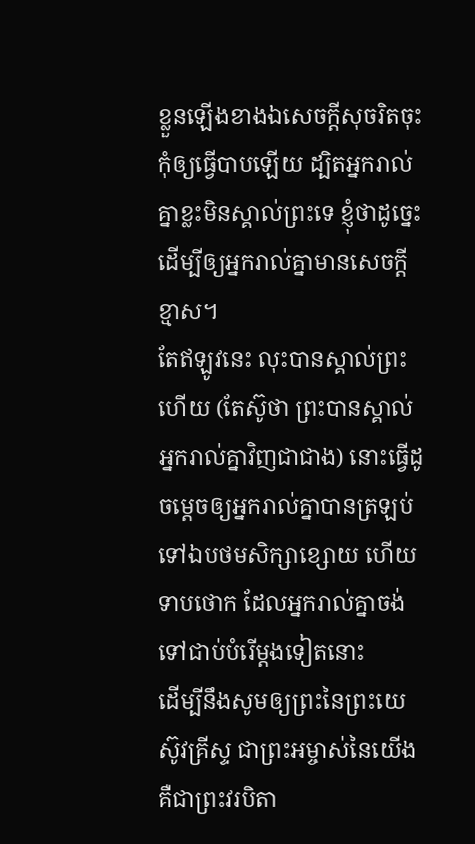ខ្លួនឡើងខាងឯសេចក្ដីសុចរិតចុះ កុំឲ្យធ្វើបាបឡើយ ដ្បិតអ្នករាល់គ្នាខ្លះមិនស្គាល់ព្រះទេ ខ្ញុំថាដូច្នេះ ដើម្បីឲ្យអ្នករាល់គ្នាមានសេចក្ដីខ្មាស។
តែឥឡូវនេះ លុះបានស្គាល់ព្រះហើយ (តែស៊ូថា ព្រះបានស្គាល់អ្នករាល់គ្នាវិញជាជាង) នោះធ្វើដូចម្តេចឲ្យអ្នករាល់គ្នាបានត្រឡប់ ទៅឯបថមសិក្សាខ្សោយ ហើយទាបថោក ដែលអ្នករាល់គ្នាចង់ទៅជាប់បំរើម្តងទៀតនោះ
ដើម្បីនឹងសូមឲ្យព្រះនៃព្រះយេស៊ូវគ្រីស្ទ ជាព្រះអម្ចាស់នៃយើង គឺជាព្រះវរបិតា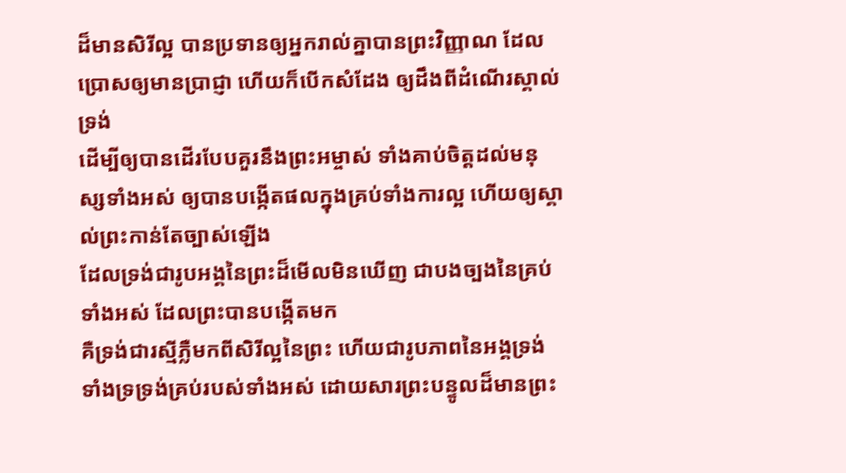ដ៏មានសិរីល្អ បានប្រទានឲ្យអ្នករាល់គ្នាបានព្រះវិញ្ញាណ ដែលប្រោសឲ្យមានប្រាជ្ញា ហើយក៏បើកសំដែង ឲ្យដឹងពីដំណើរស្គាល់ទ្រង់
ដើម្បីឲ្យបានដើរបែបគួរនឹងព្រះអម្ចាស់ ទាំងគាប់ចិត្តដល់មនុស្សទាំងអស់ ឲ្យបានបង្កើតផលក្នុងគ្រប់ទាំងការល្អ ហើយឲ្យស្គាល់ព្រះកាន់តែច្បាស់ឡើង
ដែលទ្រង់ជារូបអង្គនៃព្រះដ៏មើលមិនឃើញ ជាបងច្បងនៃគ្រប់ទាំងអស់ ដែលព្រះបានបង្កើតមក
គឺទ្រង់ជារស្មីភ្លឺមកពីសិរីល្អនៃព្រះ ហើយជារូបភាពនៃអង្គទ្រង់ ទាំងទ្រទ្រង់គ្រប់របស់ទាំងអស់ ដោយសារព្រះបន្ទូលដ៏មានព្រះ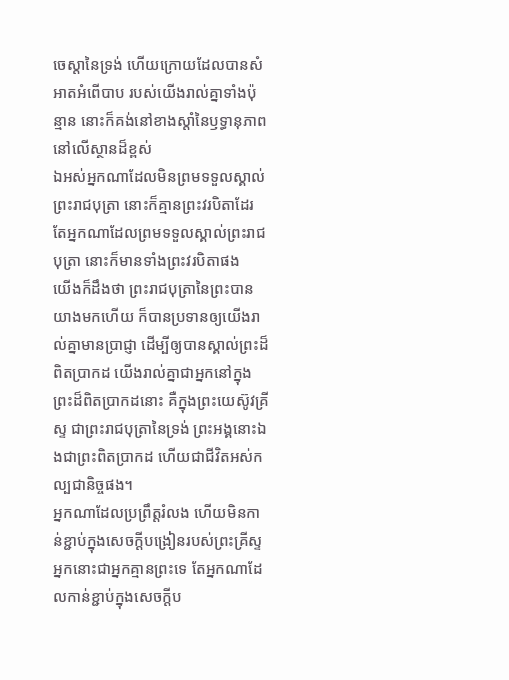ចេស្តានៃទ្រង់ ហើយក្រោយដែលបានសំអាតអំពើបាប របស់យើងរាល់គ្នាទាំងប៉ុន្មាន នោះក៏គង់នៅខាងស្តាំនៃឫទ្ធានុភាពនៅលើស្ថានដ៏ខ្ពស់
ឯអស់អ្នកណាដែលមិនព្រមទទួលស្គាល់ព្រះរាជបុត្រា នោះក៏គ្មានព្រះវរបិតាដែរ តែអ្នកណាដែលព្រមទទួលស្គាល់ព្រះរាជបុត្រា នោះក៏មានទាំងព្រះវរបិតាផង
យើងក៏ដឹងថា ព្រះរាជបុត្រានៃព្រះបានយាងមកហើយ ក៏បានប្រទានឲ្យយើងរាល់គ្នាមានប្រាជ្ញា ដើម្បីឲ្យបានស្គាល់ព្រះដ៏ពិតប្រាកដ យើងរាល់គ្នាជាអ្នកនៅក្នុងព្រះដ៏ពិតប្រាកដនោះ គឺក្នុងព្រះយេស៊ូវគ្រីស្ទ ជាព្រះរាជបុត្រានៃទ្រង់ ព្រះអង្គនោះឯងជាព្រះពិតប្រាកដ ហើយជាជីវិតអស់កល្បជានិច្ចផង។
អ្នកណាដែលប្រព្រឹត្តរំលង ហើយមិនកាន់ខ្ជាប់ក្នុងសេចក្ដីបង្រៀនរបស់ព្រះគ្រីស្ទ អ្នកនោះជាអ្នកគ្មានព្រះទេ តែអ្នកណាដែលកាន់ខ្ជាប់ក្នុងសេចក្ដីប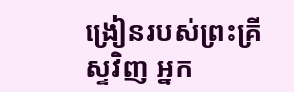ង្រៀនរបស់ព្រះគ្រីស្ទវិញ អ្នក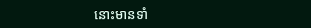នោះមានទាំ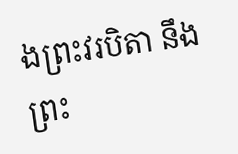ងព្រះវរបិតា នឹងព្រះ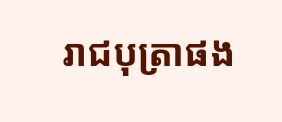រាជបុត្រាផង